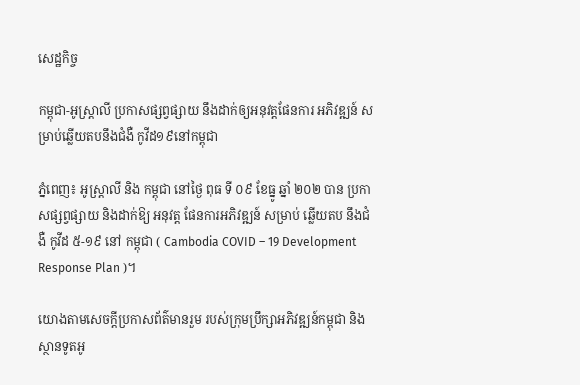សេដ្ឋកិច្ច

កម្ពុជា-អូស្រ្តាលី ប្រកាសផ្សព្វផ្សាយ នឹងដាក់ឲ្យអនុវត្តផែនការ អភិវឌ្ឍន៍ សម្រាប់ឆ្លើយតបនឹងជំងឺ កូវីដ១៩នៅកម្ពុជា

ភ្នំពេញ៖ អូស្ត្រាលី និង កម្ពុជា នៅថ្ងៃ ពុធ ទី ០៩ ខែធ្នូ ឆ្នាំ ២០២ បាន ប្រកាសផ្សព្វផ្សាយ និងដាក់ឱ្យ អនុវត្ត ផែនការអភិវឌ្ឍន៍ សម្រាប់ ឆ្លើយតប នឹងជំងឺ កូវីដ ៥-១៩ នៅ កម្ពុជា ( Cambodia COVID – 19 Development Response Plan )។

យោងតាមសេចក្តីប្រកាសព័ត៌មានរួម របស់ក្រុមប្រឹក្សាអភិវឌ្ឍន៍កម្ពុជា និងស្ថានទូតអូ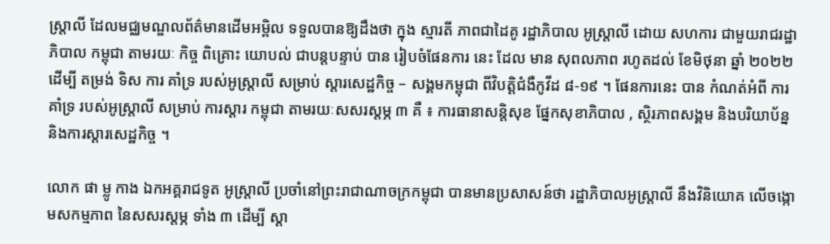ស្រ្តាលី ដែលមជ្ឈមណ្ឌលព័ត៌មានដើមអម្ពិល ទទួលបានឱ្យដឹងថា ក្នុង ស្មារតី ភាពជាដៃគូ រដ្ឋាភិបាល អូស្ត្រាលី ដោយ សហការ ជាមួយរាជរដ្ឋាភិបាល កម្ពុជា តាមរយៈ កិច្ច ពិគ្រោះ យោបល់ ជាបន្តបន្ទាប់ បាន រៀបចំផែនការ នេះ ដែល មាន សុពលភាព រហូតដល់ ខែមិថុនា ឆ្នាំ ២០២២ ដើម្បី តម្រង់ ទិស ការ គាំទ្រ របស់អូស្ត្រាលី សម្រាប់ ស្តារសេដ្ឋកិច្ច – សង្គមកម្ពុជា ពីវិបត្តិជំងឺកូវីដ ៨-១៩ ។ ផែនការនេះ បាន កំណត់អំពី ការគាំទ្រ របស់អូស្ត្រាលី សម្រាប់ ការស្ដារ កម្ពុជា តាមរយៈសសរស្តម្ភ ៣ គឺ ៖ ការធានាសន្តិសុខ ផ្នែកសុខាភិបាល , ស្ថិរភាពសង្គម និងបរិយាប័ន្ន និងការស្តារសេដ្ឋកិច្ច ។

លោក ផា ម្លូ កាង ឯកអគ្គរាជទូត អូស្ត្រាលី ប្រចាំនៅព្រះរាជាណាចក្រកម្ពុជា បានមានប្រសាសន៍ថា រដ្ឋាភិបាលអូស្ត្រាលី នឹងវិនិយោគ លើចង្កោមសកម្មភាព នៃសសរស្តម្ភ ទាំង ៣ ដើម្បី ស្តា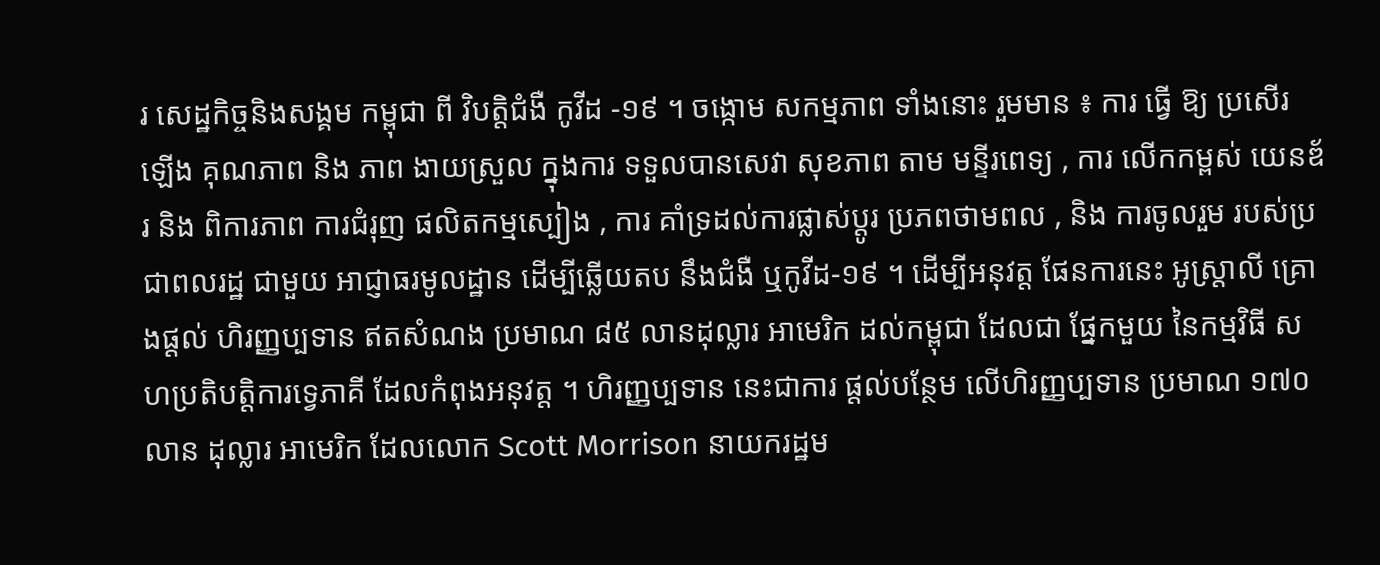រ សេដ្ឋកិច្ចនិងសង្គម កម្ពុជា ពី វិបត្តិជំងឺ កូវីដ -១៩ ។ ចង្កោម សកម្មភាព ទាំងនោះ រួមមាន ៖ ការ ធ្វើ ឱ្យ ប្រសើរ ឡើង គុណភាព និង ភាព ងាយស្រួល ក្នុងការ ទទួលបានសេវា សុខភាព តាម មន្ទីរពេទ្យ , ការ លើកកម្ពស់ យេនឌ័រ និង ពិការភាព ការជំរុញ ផលិតកម្មស្បៀង , ការ គាំទ្រដល់ការផ្លាស់ប្តូរ ប្រភពថាមពល , និង ការចូលរួម របស់ប្រជាពលរដ្ឋ ជាមួយ អាជ្ញាធរមូលដ្ឋាន ដើម្បីឆ្លើយតប នឹងជំងឺ ឬកូវីដ-១៩ ។ ដើម្បីអនុវត្ត ផែនការនេះ អូស្ត្រាលី គ្រោងផ្តល់ ហិរញ្ញប្បទាន ឥតសំណង ប្រមាណ ៨៥ លានដុល្លារ អាមេរិក ដល់កម្ពុជា ដែលជា ផ្នែកមួយ នៃកម្មវិធី សហប្រតិបត្តិការទ្វេភាគី ដែលកំពុងអនុវត្ត ។ ហិរញ្ញប្បទាន នេះជាការ ផ្តល់បន្ថែម លើហិរញ្ញប្បទាន ប្រមាណ ១៧០ លាន ដុល្លារ អាមេរិក ដែលលោក Scott Morrison នាយករដ្ឋម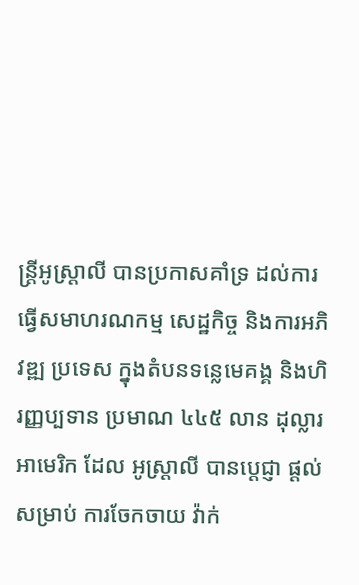ន្ត្រីអូស្រ្តាលី បានប្រកាសគាំទ្រ ដល់ការ ធ្វើសមាហរណកម្ម សេដ្ឋកិច្ច និងការអភិវឌ្ឍ ប្រទេស ក្នុងតំបនទន្លេមេគង្គ និងហិរញ្ញប្បទាន ប្រមាណ ៤៤៥ លាន ដុល្លារ អាមេរិក ដែល អូស្ត្រាលី បានប្តេជ្ញា ផ្តល់សម្រាប់ ការចែកចាយ វ៉ាក់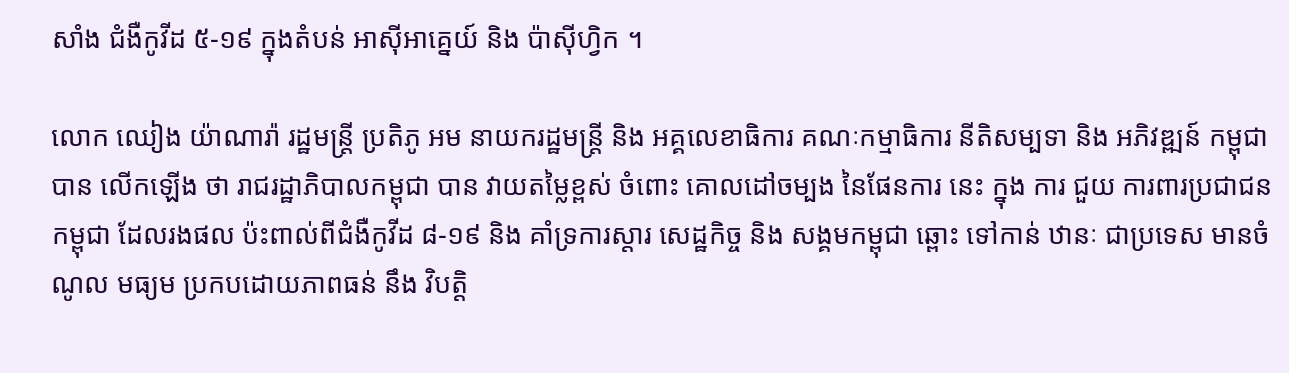សាំង ជំងឺកូវីដ ៥-១៩ ក្នុងតំបន់ អាស៊ីអាគ្នេយ៍ និង ប៉ាស៊ីហ្វិក ។

លោក ឈៀង យ៉ាណារ៉ា រដ្ឋមន្ត្រី ប្រតិភូ អម នាយករដ្ឋមន្ត្រី និង អគ្គលេខាធិការ គណៈកម្មាធិការ នីតិសម្បទា និង អភិវឌ្ឍន៍ កម្ពុជា បាន លើកឡើង ថា រាជរដ្ឋាភិបាលកម្ពុជា បាន វាយតម្លៃខ្ពស់ ចំពោះ គោលដៅចម្បង នៃផែនការ នេះ ក្នុង ការ ជួយ ការពារប្រជាជនកម្ពុជា ដែលរងផល ប៉ះពាល់ពីជំងឺកូវីដ ៨-១៩ និង គាំទ្រការស្តារ សេដ្ឋកិច្ច និង សង្គមកម្ពុជា ឆ្ពោះ ទៅកាន់ ឋានៈ ជាប្រទេស មានចំណូល មធ្យម ប្រកបដោយភាពធន់ នឹង វិបត្តិ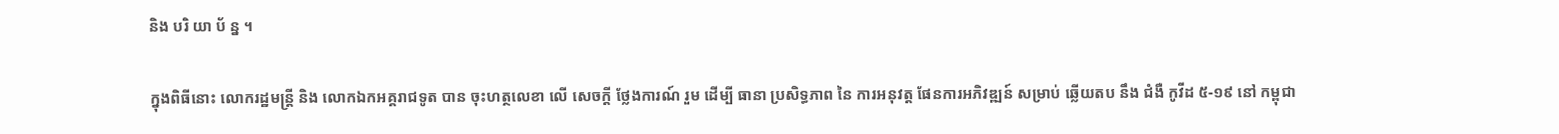និង បរិ យា ប័ ន្ន ។

ក្នុងពិធីនោះ លោករដ្ឋមន្ត្រី និង លោកឯកអគ្គរាជទូត បាន ចុះហត្ថលេខា លើ សេចក្តី ថ្លែងការណ៍ រួម ដើម្បី ធានា ប្រសិទ្ធភាព នៃ ការអនុវត្ត ផែនការអភិវឌ្ឍន៍ សម្រាប់ ឆ្លើយតប នឹង ជំងឺ កូវីដ ៥-១៩ នៅ កម្ពុជា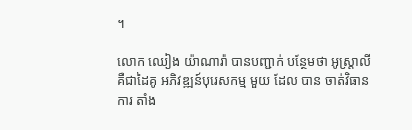។

លោក ឈៀង យ៉ាណារ៉ា បានបញ្ជាក់ បន្ថែមថា អូស្ត្រាលី គឺជាដៃគូ អភិវឌ្ឍន៍បុរេសកម្ម មួយ ដែល បាន ចាត់វិធានការ តាំង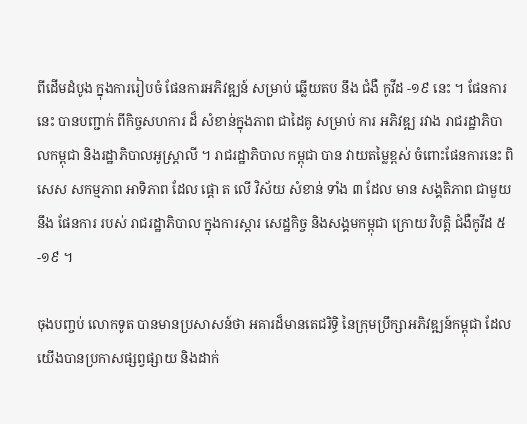ពីដើមដំបូង ក្នុងការរៀបចំ ផែនការអភិវឌ្ឍន៍ សម្រាប់ ឆ្លើយតប នឹង ជំងឺ កូវីដ -១៩ នេះ ។ ផែនការនេះ បានបញ្ជាក់ ពីកិច្ចសហការ ដ៏ សំខាន់ក្នុងភាព ជាដៃគូ សម្រាប់ ការ អភិវឌ្ឍ រវាង រាជរដ្ឋាភិបាលកម្ពុជា និងរដ្ឋាភិបាលអូស្ត្រាលី ។ រាជរដ្ឋាភិបាល កម្ពុជា បាន វាយតម្លៃខ្ពស់ ចំពោះផែនការនេះ ពិសេស សកម្មភាព អាទិភាព ដែល ផ្តោ ត លើ វិស័យ សំខាន់ ទាំង ៣ ដែល មាន សង្គតិភាព ជាមួយនឹង ផែនការ របស់ រាជរដ្ឋាភិបាល ក្នុងការស្តារ សេដ្ឋកិច្ច និងសង្គមកម្ពុជា ក្រោយ វិបត្តិ ជំងឺកូវីដ ៥-១៩ ។

ចុងបញ្ចប់ លោកទូត បានមានប្រសាសន៍ថា អគារដ៏មានតេជរិទ្ធិ នៃក្រុមប្រឹក្សាអភិវឌ្ឍន៍កម្ពុជា ដែលយើងបានប្រកាសផ្សព្វផ្សាយ និងដាក់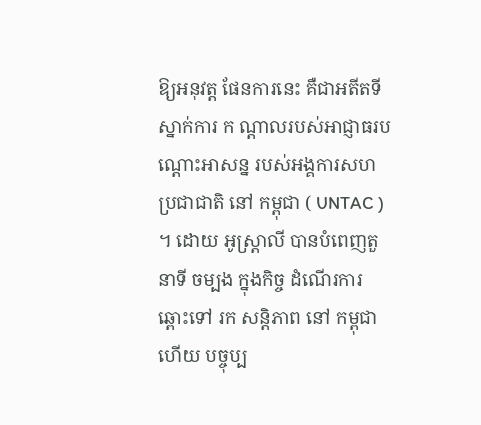ឱ្យអនុវត្ត ផែនការនេះ គឺជាអតីតទីស្នាក់ការ ក ណ្តាលរបស់អាជ្ញាធរបណ្តោះអាសន្ន របស់អង្គការសហប្រជាជាតិ នៅ កម្ពុជា ( UNTAC ) ។ ដោយ អូស្ត្រាលី បានបំពេញតួនាទី ចម្បង ក្នុងកិច្ច ដំណើរការ ឆ្ពោះទៅ រក សន្តិភាព នៅ កម្ពុជា ហើយ បច្ចុប្ប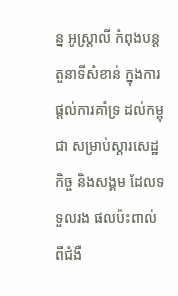ន្ន អូស្ត្រាលី កំពុងបន្តតួនាទីសំខាន់ ក្នុងការផ្តល់ការគាំទ្រ ដល់កម្ពុជា សម្រាប់ស្តារសេដ្ឋកិច្ច និងសង្គម ដែលទទួលរង ផលប៉ះពាល់ ពីជំងឺ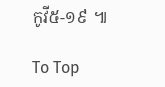កូវី៥-១៩ ៕

To Top